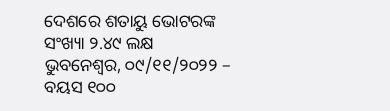ଦେଶରେ ଶତାୟୁ ଭୋଟରଙ୍କ ସଂଖ୍ୟା ୨.୪୯ ଲକ୍ଷ
ଭୁବନେଶ୍ୱର, ୦୯/୧୧/୨୦୨୨ – ବୟସ ୧୦୦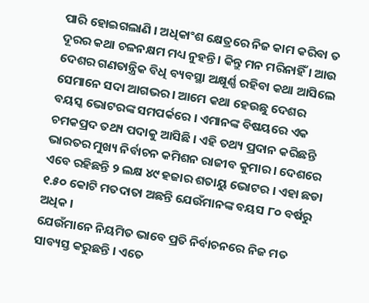ପାରି ହୋଇଗଲାଣି । ଅଧିକାଂଶ କ୍ଷେତ୍ରରେ ନିଜ କାମ କରିବା ତ ଦୂରର କଥା ଚଳନକ୍ଷମ ମଧ୍ୟ ନୁହନ୍ତି । କିନ୍ତୁ ମନ ମରିନାହିଁ । ଆଉ ଦେଶର ଗଣତାନ୍ତ୍ରିକ ବିଧି ବ୍ୟବସ୍ଥା ଅକ୍ଷୂର୍ଣ୍ଣ ରହିବା କଥା ଆସିଲେ ସେମାନେ ସଦା ଆଗଭର । ଆମେ କଥା ହେଉଛୁ ଦେଶର ବୟସ୍କ ଭୋଟରଙ୍କ ସମପର୍କରେ । ଏମାନଙ୍କ ବିଷୟରେ ଏକ ଚମକପ୍ରଦ ତଥ୍ୟ ପଦାକୁ ଆସିଛି । ଏହି ତଥ୍ୟ ପ୍ରଦାନ କରିଛନ୍ତି ଭାରତର ମୁଖ୍ୟ ନିର୍ବାଚନ କମିଶନ ରାଜୀବ କୁମାର । ଦେଶରେ ଏବେ ରହିଛନ୍ତି ୨ ଲକ୍ଷ ୪୯ ହଜାର ଶତାୟୁ ଭୋଟର । ଏହା ଛଡା ୧.୫୦ କୋଟି ମତଦାତା ଅଛନ୍ତି ଯେଉଁମାନଙ୍କ ବୟସ ୮୦ ବର୍ଷରୁ ଅଧିକ ।
ଯେଉଁମାନେ ନିୟମିତ ଭାବେ ପ୍ରତି ନିର୍ବାଚନରେ ନିଜ ମତ ସାବ୍ୟସ୍ତ କରୁଛନ୍ତି । ଏତେ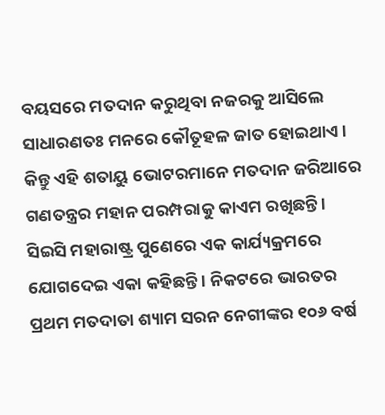ବୟସରେ ମତଦାନ କରୁଥିବା ନଜରକୁ ଆସିଲେ ସାଧାରଣତଃ ମନରେ କୌତୂହଳ ଜାତ ହୋଇଥାଏ । କିନ୍ତୁ ଏହି ଶତାୟୁ ଭୋଟରମାନେ ମତଦାନ ଜରିଆରେ ଗଣତନ୍ତ୍ରର ମହାନ ପରମ୍ପରାକୁ କାଏମ ରଖିଛନ୍ତି । ସିଇସି ମହାରାଷ୍ଟ୍ର ପୁଣେରେ ଏକ କାର୍ଯ୍ୟକ୍ରମରେ ଯୋଗଦେଇ ଏକା କହିଛନ୍ତି । ନିକଟରେ ଭାରତର ପ୍ରଥମ ମତଦାତା ଶ୍ୟାମ ସରନ ନେଗୀଙ୍କର ୧୦୬ ବର୍ଷ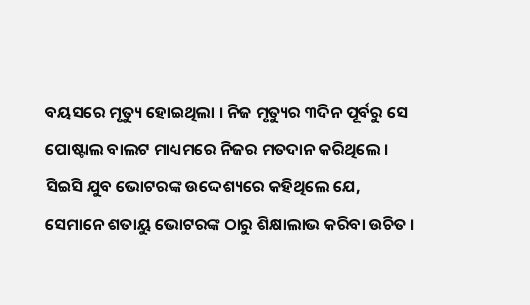ବୟସରେ ମୃତ୍ୟୁ ହୋଇଥିଲା । ନିଜ ମୃତ୍ୟୁର ୩ଦିନ ପୂର୍ବରୁ ସେ ପୋଷ୍ଟାଲ ବାଲଟ ମାଧ୍ୟମରେ ନିଜର ମତଦାନ କରିଥିଲେ । ସିଇସି ଯୁବ ଭୋଟରଙ୍କ ଉଦ୍ଦେଶ୍ୟରେ କହିଥିଲେ ଯେ, ସେମାନେ ଶତାୟୁ ଭୋଟରଙ୍କ ଠାରୁ ଶିକ୍ଷାଲାଭ କରିବା ଉଚିତ ।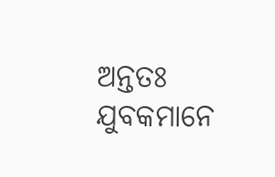ଅନ୍ତତଃ ଯୁବକମାନେ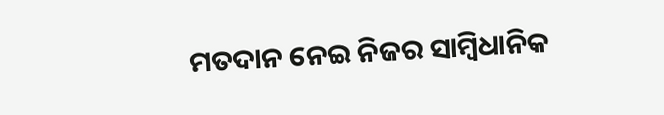ମତଦାନ ନେଇ ନିଜର ସାମ୍ବିଧାନିକ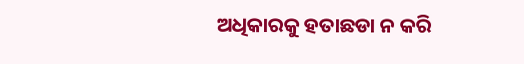ଅଧିକାରକୁ ହତାଛଡା ନ କରି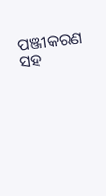ପଞ୍ଜୀକରଣ ସହ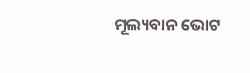ମୂଲ୍ୟବାନ ଭୋଟ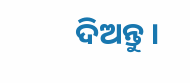ଦିଅନ୍ତୁ ।